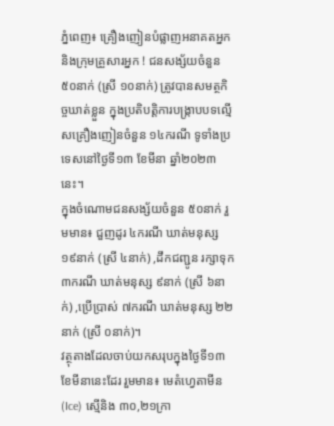ភ្នំពេញ៖ គ្រឿងញៀនបំផ្លាញអនាគតអ្នក និងក្រុមគ្រួសារអ្នក ! ជនសង្ស័យចំនួន ៥០នាក់ (ស្រី ១០នាក់) ត្រូវបានសមត្ថកិច្ចឃាត់ខ្លួន ក្នុងប្រតិបត្តិការបង្ក្រាបបទល្មើសគ្រឿងញៀនចំនួន ១៤ករណី ទូទាំងប្រទេសនៅថ្ងៃទី១៣ ខែមីនា ឆ្នាំ២០២៣នេះ។
ក្នុងចំណោមជនសង្ស័យចំនួន ៥០នាក់ រួមមាន៖ ជួញដូរ ៤ករណី ឃាត់មនុស្ស ១៩នាក់ (ស្រី ៤នាក់) ,ដឹកជញ្ជូន រក្សាទុក ៣ករណី ឃាត់មនុស្ស ៩នាក់ (ស្រី ៦នាក់) ,ប្រើប្រាស់ ៧ករណី ឃាត់មនុស្ស ២២នាក់ (ស្រី ០នាក់)។
វត្ថុតាងដែលចាប់យកសរុបក្នុងថ្ងៃទី១៣ ខែមីនានេះដែរ រួមមាន៖ មេតំហ្វេតាមីន (Ice) ស្មេីនិង ៣០,២១ក្រា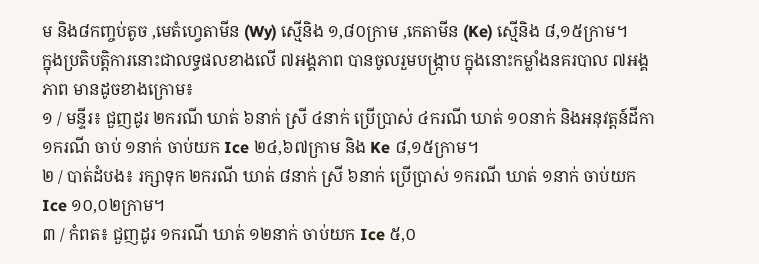ម និង៨កញ្ចប់តូច ,មេតំហ្វេតាមីន (Wy) ស្មេីនិង ១,៨០ក្រាម ,កេតាមីន (Ke) ស្មេីនិង ៨,១៥ក្រាម។
ក្នុងប្រតិបត្តិការនោះជាលទ្ធផលខាងលើ ៧អង្គភាព បានចូលរួមបង្ក្រាប ក្នុងនោះកម្លាំងនគរបាល ៧អង្គភាព មានដូចខាងក្រោម៖
១ / មន្ទីរ៖ ជួញដូរ ២ករណី ឃាត់ ៦នាក់ ស្រី ៤នាក់ ប្រើប្រាស់ ៤ករណី ឃាត់ ១០នាក់ និងអនុវត្តន៍ដីកា ១ករណី ចាប់ ១នាក់ ចាប់យក Ice ២៤,៦៧ក្រាម និង Ke ៨,១៥ក្រាម។
២ / បាត់ដំបង៖ រក្សាទុក ២ករណី ឃាត់ ៨នាក់ ស្រី ៦នាក់ ប្រើប្រាស់ ១ករណី ឃាត់ ១នាក់ ចាប់យក Ice ១០,០២ក្រាម។
៣ / កំពត៖ ជួញដូរ ១ករណី ឃាត់ ១២នាក់ ចាប់យក Ice ៥,០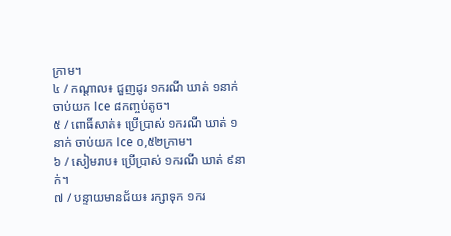ក្រាម។
៤ / កណ្តាល៖ ជួញដូរ ១ករណី ឃាត់ ១នាក់ ចាប់យក Ice ៨កញ្ចប់តូច។
៥ / ពោធិ៍សាត់៖ ប្រើប្រាស់ ១ករណី ឃាត់ ១នាក់ ចាប់យក Ice ០,៥២ក្រាម។
៦ / សៀមរាប៖ ប្រើប្រាស់ ១ករណី ឃាត់ ៩នាក់។
៧ / បន្ទាយមានជ័យ៖ រក្សាទុក ១ករ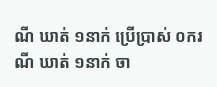ណី ឃាត់ ១នាក់ ប្រើប្រាស់ ០ករណី ឃាត់ ១នាក់ ចា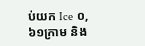ប់យក Ice ០,៦១ក្រាម និង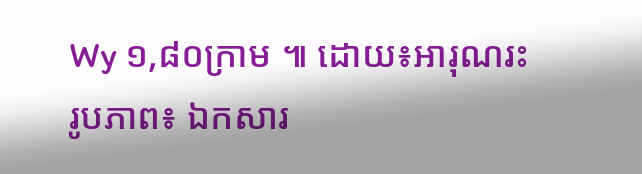Wy ១,៨០ក្រាម ៕ ដោយ៖អារុណរះ
រូបភាព៖ ឯកសារ